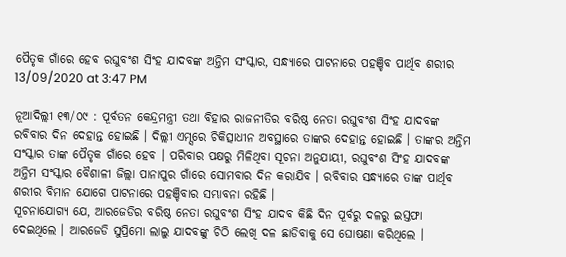ପୈତୃକ ଗାଁରେ ହେବ ରଘୁବଂଶ ସିଂହ ଯାଦବଙ୍କ ଅନ୍ତିମ ସଂସ୍କାର, ସନ୍ଧ୍ୟାରେ ପାଟନାରେ ପହଞ୍ଚିବ ପାର୍ଥିବ ଶରୀର
13/09/2020 at 3:47 PM

ନୂଆଦିଲ୍ଲୀ ୧୩/୦୯ : ପୂର୍ବତନ କେନ୍ଦ୍ରମନ୍ତ୍ରୀ ତଥା ବିହାର ରାଜନୀତିର ବରିଷ୍ଠ ନେତା ରଘୁବଂଶ ସିଂହ ଯାଦବଙ୍କ ରବିବାର ଦିନ ଦେହାନ୍ତ ହୋଇଛି । ଦିଲ୍ଲୀ ଏମ୍ସରେ ଚିକିତ୍ସାଧୀନ ଅବସ୍ଥାରେ ତାଙ୍କର ଦେହାନ୍ତ ହୋଇଛି । ତାଙ୍କର ଅନ୍ତିମ ସଂସ୍କାର ତାଙ୍କ ପୈତୃକ ଗାଁରେ ହେବ । ପରିବାର ପକ୍ଷରୁ ମିଳିଥିବା ସୂଚନା ଅନୁଯାୟୀ, ରଘୁବଂଶ ସିଂହ ଯାଦବଙ୍କ ଅନ୍ତିମ ସଂସ୍କାର ବୈଶାଳୀ ଜିଲ୍ଲା ପାନାପୁର ଗାଁରେ ସୋମବାର ଦିନ କରାଯିବ । ରବିବାର ସନ୍ଧ୍ୟାରେ ତାଙ୍କ ପାର୍ଥିବ ଶରୀର ବିମାନ ଯୋଗେ ପାଟନାରେ ପହଞ୍ଚିବାର ସମ୍ଭାବନା ରହିଛି ।
ସୂଚନାଯୋଗ୍ୟ ଯେ, ଆରଜେଡିର ବରିଷ୍ଠ ନେତା ରଘୁବଂଶ ସିଂହ ଯାଦବ କିଛି ଦିନ ପୂର୍ବରୁ ଦଳରୁ ଇସ୍ତଫା ଦେଇଥିଲେ । ଆରଜେଡି ସୁପ୍ରିମୋ ଲାଲୁ ଯାଦବଙ୍କୁ ଚିଠି ଲେଖି ଦଳ ଛାଡିବାକୁ ସେ ଘୋଷଣା କରିଥିଲେ ।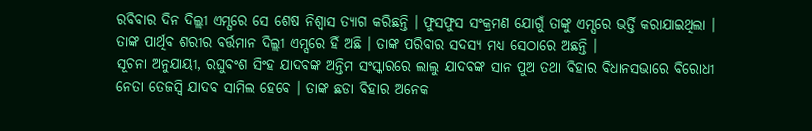ରବିବାର ଦିନ ଦିଲ୍ଲୀ ଏମ୍ସରେ ସେ ଶେଷ ନିଶ୍ୱାସ ତ୍ୟାଗ କରିଛନ୍ତି । ଫୁସଫୁସ ସଂକ୍ରମଣ ଯୋଗୁଁ ତାଙ୍କୁ ଏମ୍ସରେ ଭର୍ତ୍ତି କରାଯାଇଥିଲା । ତାଙ୍କ ପାର୍ଥିବ ଶରୀର ବର୍ତ୍ତମାନ ଦିଲ୍ଲୀ ଏମ୍ସରେ ହିଁ ଅଛି । ତାଙ୍କ ପରିବାର ସଦସ୍ୟ ମଧ୍ୟ ସେଠାରେ ଅଛନ୍ତି ।
ସୂଚନା ଅନୁଯାୟୀ, ରଘୁବଂଶ ସିଂହ ଯାଦବଙ୍କ ଅନ୍ତିମ ସଂସ୍କାରରେ ଲାଲୁ ଯାଦବଙ୍କ ସାନ ପୁଅ ତଥା ବିହାର ବିଧାନସଭାରେ ବିରୋଧୀ ନେତା ତେଜସ୍ୱି ଯାଦବ ସାମିଲ ହେବେ । ତାଙ୍କ ଛଡା ବିହାର ଅନେକ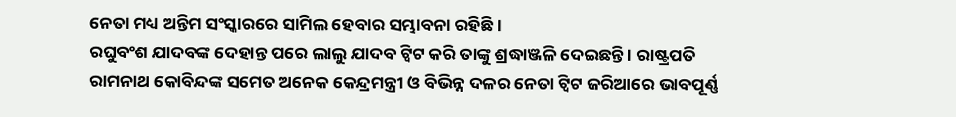ନେତା ମଧ୍ୟ ଅନ୍ତିମ ସଂସ୍କାରରେ ସାମିଲ ହେବାର ସମ୍ଭାବନା ରହିଛି ।
ରଘୁବଂଶ ଯାଦବଙ୍କ ଦେହାନ୍ତ ପରେ ଲାଲୁ ଯାଦବ ଟ୍ୱିଟ କରି ତାଙ୍କୁ ଶ୍ରଦ୍ଧାଞ୍ଜଳି ଦେଇଛନ୍ତି । ରାଷ୍ଟ୍ରପତି ରାମନାଥ କୋବିନ୍ଦଙ୍କ ସମେତ ଅନେକ କେନ୍ଦ୍ରମନ୍ତ୍ରୀ ଓ ବିଭିନ୍ନ ଦଳର ନେତା ଟ୍ୱିଟ ଜରିଆରେ ଭାବପୂର୍ଣ୍ଣ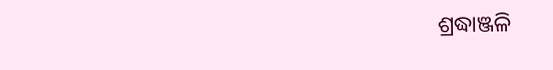ଶ୍ରଦ୍ଧାଞ୍ଜଳି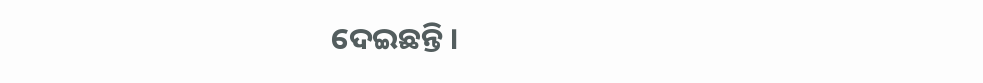ଦେଇଛନ୍ତି ।